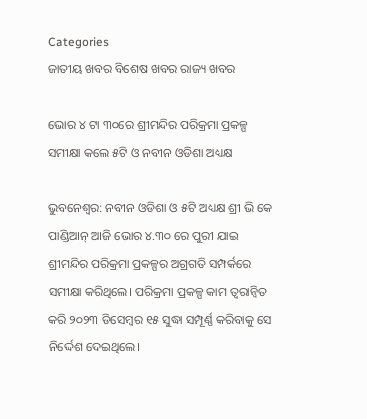Categories
ଜାତୀୟ ଖବର ବିଶେଷ ଖବର ରାଜ୍ୟ ଖବର

ଭୋର ୪ ଟା ୩୦ରେ ଶ୍ରୀମନ୍ଦିର ପରିକ୍ରମା ପ୍ରକଳ୍ପ ସମୀକ୍ଷା କଲେ ୫ଟି ଓ ନବୀନ ଓଡିଶା ଅଧ୍ୟକ୍ଷ

ଭୁବନେଶ୍ବର: ନବୀନ ଓଡିଶା ଓ ୫ଟି ଅଧ୍ୟକ୍ଷ ଶ୍ରୀ ଭି କେ ପାଣ୍ଡିଆନ୍ ଆଜି ଭୋର ୪.୩୦ ରେ ପୁରୀ ଯାଇ ଶ୍ରୀମନ୍ଦିର ପରିକ୍ରମା ପ୍ରକଳ୍ପର ଅଗ୍ରଗତି ସମ୍ପର୍କରେ ସମୀକ୍ଷା କରିଥିଲେ। ପରିକ୍ରମା ପ୍ରକଳ୍ପ କାମ ତ୍ଵରାନ୍ଵିତ କରି ୨୦୨୩ ଡିସେମ୍ବର ୧୫ ସୁଦ୍ଧା ସମ୍ପୂର୍ଣ୍ଣ କରିବାକୁ ସେ ନିର୍ଦ୍ଦେଶ ଦେଇଥିଲେ।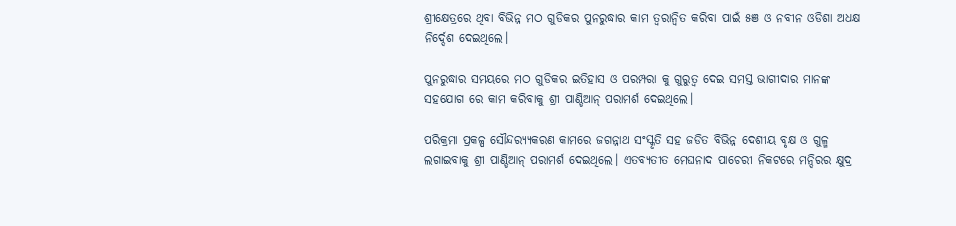ଶ୍ରୀକ୍ଷେତ୍ରରେ ଥିବା ବିଭିନ୍ନ ମଠ ଗୁଡିକର ପୁନରୁଦ୍ଧାର କାମ ତ୍ୱରାନ୍ୱିତ କରିବା ପାଇଁ ୫ଞ ଓ ନବୀନ ଓଡିଶା ଅଧକ୍ଷ ନିର୍ଦ୍ଦେଶ ଦେଇଥିଲେ।

ପୁନରୁଦ୍ଧାର ସମୟରେ ମଠ ଗୁଡିକର ଇତିହାସ ଓ ପରମ୍ପରା କୁ ଗୁରୁତ୍ଵ ଦେଇ ସମସ୍ତ ଭାଗୀଦାର ମାନଙ୍କ ସହଯୋଗ ରେ କାମ କରିବାକୁ ଶ୍ରୀ ପାଣ୍ଡିଆନ୍ ପରାମର୍ଶ ଦେଇଥିଲେ।

ପରିକ୍ରମା ପ୍ରକଳ୍ପ ସୌନ୍ଦର‌୍ୟ୍ୟକରଣ କାମରେ ଜଗନ୍ନାଥ ସଂସ୍କୃତି ସହ ଜଡିତ ବିଭିନ୍ନ ଦେଶୀୟ ବୃକ୍ଷ ଓ ଗୁଳ୍ମ ଲଗାଇବାକୁ ଶ୍ରୀ ପାଣ୍ଡିଆନ୍ ପରାମର୍ଶ ଦେଇଥିଲେ। ଏତବ୍ୟତୀତ ମେଘନାଦ ପାଚେରୀ ନିକଟରେ ମନ୍ଦିରର କ୍ଷୁଦ୍ର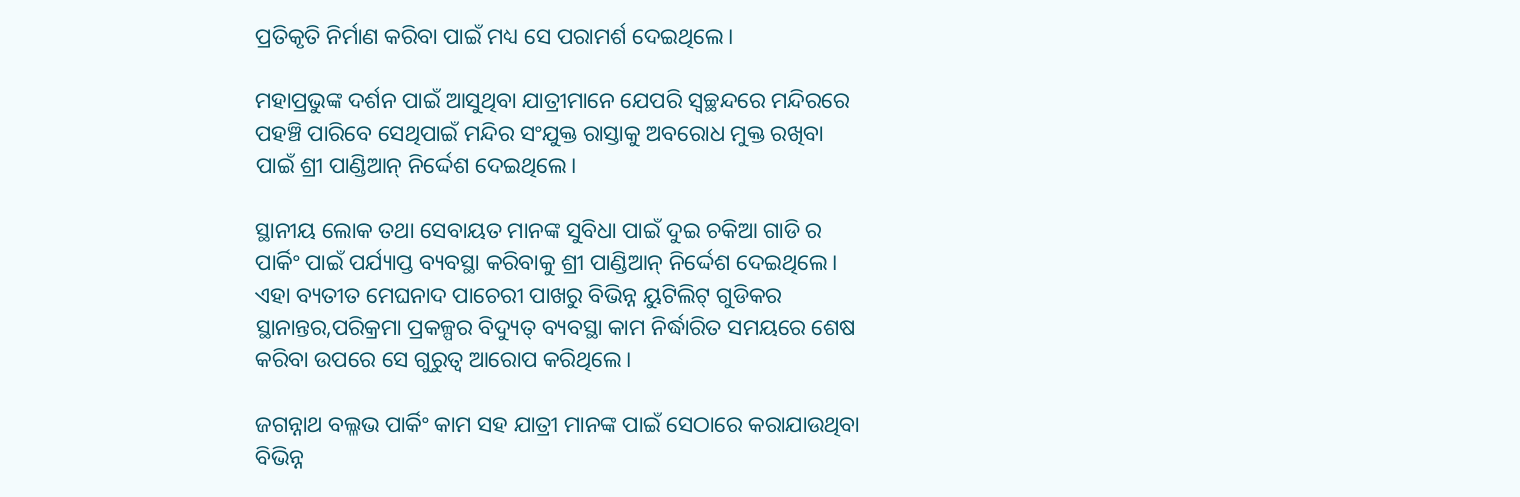ପ୍ରତିକୃତି ନିର୍ମାଣ କରିବା ପାଇଁ ମଧ୍ୟ ସେ ପରାମର୍ଶ ଦେଇଥିଲେ।

ମହାପ୍ରଭୁଙ୍କ ଦର୍ଶନ ପାଇଁ ଆସୁଥିବା ଯାତ୍ରୀମାନେ ଯେପରି ସ୍ବଚ୍ଛନ୍ଦରେ ମନ୍ଦିରରେ ପହଞ୍ଚି ପାରିବେ ସେଥିପାଇଁ ମନ୍ଦିର ସଂଯୁକ୍ତ ରାସ୍ତାକୁ ଅବରୋଧ ମୁକ୍ତ ରଖିବା ପାଇଁ ଶ୍ରୀ ପାଣ୍ଡିଆନ୍ ନିର୍ଦ୍ଦେଶ ଦେଇଥିଲେ।

ସ୍ଥାନୀୟ ଲୋକ ତଥା ସେବାୟତ ମାନଙ୍କ ସୁବିଧା ପାଇଁ ଦୁଇ ଚକିଆ ଗାଡି ର ପାର୍କିଂ ପାଇଁ ପର୍ଯ୍ୟାପ୍ତ ବ୍ୟବସ୍ଥା କରିବାକୁ ଶ୍ରୀ ପାଣ୍ଡିଆନ୍ ନିର୍ଦ୍ଦେଶ ଦେଇଥିଲେ। ଏହା ବ୍ୟତୀତ ମେଘନାଦ ପାଚେରୀ ପାଖରୁ ବିଭିନ୍ନ ୟୁଟିଲିଟ୍ ଗୁଡିକର ସ୍ଥାନାନ୍ତର,ପରିକ୍ରମା ପ୍ରକଳ୍ପର ବିଦ୍ୟୁତ୍ ବ୍ୟବସ୍ଥା କାମ ନିର୍ଦ୍ଧାରିତ ସମୟରେ ଶେଷ କରିବା ଉପରେ ସେ ଗୁରୁତ୍ଵ ଆରୋପ କରିଥିଲେ।

ଜଗନ୍ନାଥ ବଲ୍ଳଭ ପାର୍କିଂ କାମ ସହ ଯାତ୍ରୀ ମାନଙ୍କ ପାଇଁ ସେଠାରେ କରାଯାଉଥିବା ବିଭିନ୍ନ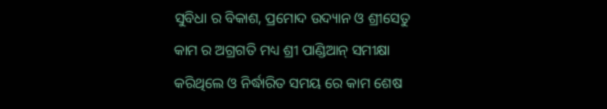ସୁବିଧା ର ବିକାଶ, ପ୍ରମୋଦ ଉଦ୍ୟାନ ଓ ଶ୍ରୀସେତୁ କାମ ର ଅଗ୍ରଗତି ମଧ୍ୟ ଶ୍ରୀ ପାଣ୍ଡିଆନ୍ ସମୀକ୍ଷା କରିଥିଲେ ଓ ନିର୍ଦ୍ଧାରିତ ସମୟ ରେ କାମ ଶେଷ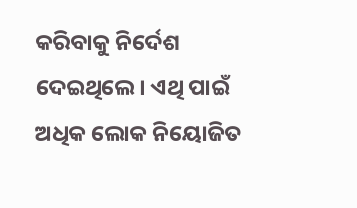କରିବାକୁ ନିର୍ଦେଶ ଦେଇଥିଲେ। ଏଥି ପାଇଁ ଅଧିକ ଲୋକ ନିୟୋଜିତ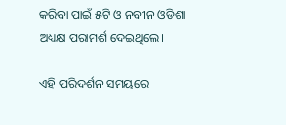କରିବା ପାଇଁ ୫ଟି ଓ ନବୀନ ଓଡିଶା ଅଧ୍ୟକ୍ଷ ପରାମର୍ଶ ଦେଇଥିଲେ।

ଏହି ପରିଦର୍ଶନ ସମୟରେ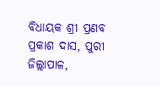ବିଧାୟକ ଶ୍ରୀ ପ୍ରଣବ ପ୍ରକାଶ ଦାସ, ପୁରୀ ଜିଲ୍ଲାପାଳ,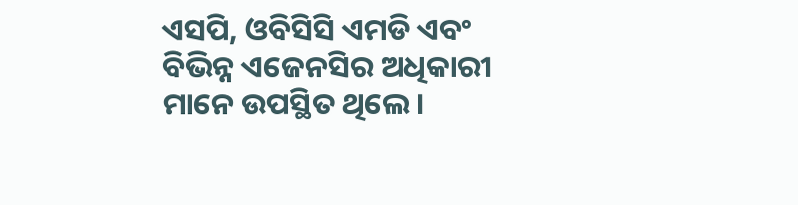ଏସପି, ଓବିସିସି ଏମଡି ଏବଂ ବିଭିନ୍ନ ଏଜେନସିର ଅଧିକାରୀ ମାନେ ଉପସ୍ଥିତ ଥିଲେ।